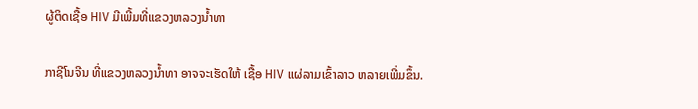ຜູ້ຕິດເຊື້ອ HIV ມີເພີ້ມທີ່ແຂວງຫລວງນໍ້າທາ

ກາຊີໂນຈີນ ທີ່ແຂວງຫລວງນໍ້າທາ ອາຈຈະເຮັດໃຫ້ ເຊື້ອ HIV ແຜ່ລາມເຂົ້າລາວ ຫລາຍເພີ່ມຂຶ້ນ.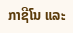ກາຊີໂນ ແລະ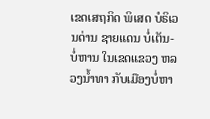ເຂດເສຖກິດ ພິເສດ ບໍຣິເວນດ່ານ ຊາຍແດນ ບໍ່ເຕັນ-ບໍ່ຫານ ໃນເຂດແຂວງ ຫລວງນໍ້າທາ ກັບເມືອງບໍ່ຫາ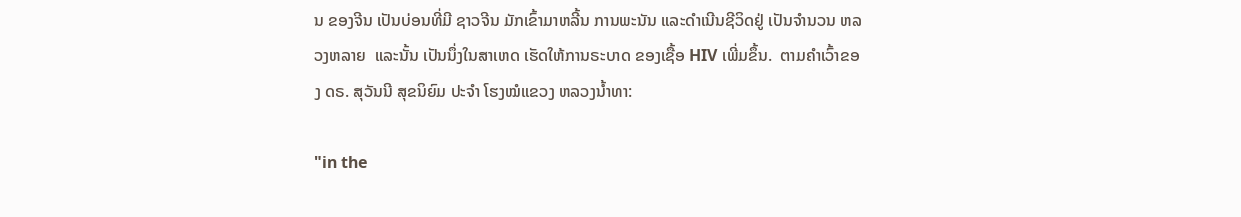ນ ຂອງຈີນ ເປັນບ່ອນທີ່ມີ ຊາວຈີນ ມັກເຂົ້າມາຫລີ້ນ ການພະນັນ ແລະດໍາເນີນຊີວິດຢູ່ ເປັນຈໍານວນ ຫລວງຫລາຍ  ແລະນັ້ນ ເປັນນຶ່ງໃນສາເຫດ ເຮັດໃຫ້ການຣະບາດ ຂອງເຊື້ອ HIV ເພີ່ມຂຶ້ນ.  ຕາມຄໍາເວົ້າຂອງ ດຣ. ສຸວັນນີ ສຸຂນິຍົມ ປະຈໍາ ໂຮງໝໍແຂວງ ຫລວງນໍ້າທາ:

"in the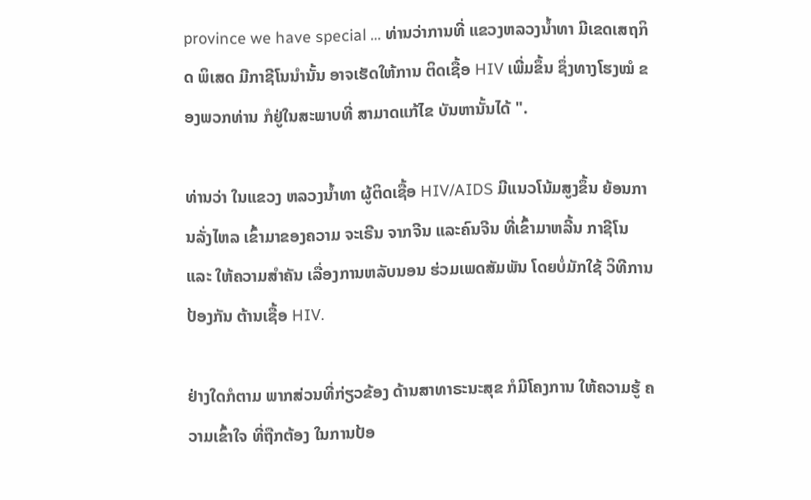province we have special … ທ່ານວ່າການທີ່ ແຂວງຫລວງນໍ້າທາ ມີເຂດເສຖກິດ ພິເສດ ມີກາຊີໂນນໍານັ້ນ ອາຈເຮັດໃຫ້ການ ຕິດເຊື້ອ HIV ເພີ່ມຂຶ້ນ ຊຶ່ງທາງໂຮງໝໍ ຂອງພວກທ່ານ ກໍຢູ່ໃນສະພາບທີ່ ສາມາດແກ້ໄຂ ບັນຫານັ້ນໄດ້ ".

ທ່ານວ່າ ໃນແຂວງ ຫລວງນໍ້າທາ ຜູ້ຕິດເຊື້ອ HIV/AIDS ມີແນວໂນ້ມສູງຂຶ້ນ ຍ້ອນການລັ່ງໄຫລ ເຂົ້າມາຂອງຄວາມ ຈະເຣີນ ຈາກຈີນ ແລະຄົນຈີນ ທີ່ເຂົ້າມາຫລີ້ນ ກາຊີໂນ ແລະ ໃຫ້ຄວາມສໍາຄັນ ເລື່ອງການຫລັບນອນ ຮ່ວມເພດສັມພັນ ໂດຍບໍ່ມັກໃຊ້ ວິທີການປ້ອງກັນ ຕ້ານເຊື້ອ HIV.

ຢ່າງໃດກໍຕາມ ພາກສ່ວນທີ່ກ່ຽວຂ້ອງ ດ້ານສາທາຣະນະສຸຂ ກໍມີໂຄງການ ໃຫ້ຄວາມຮູ້ ຄວາມເຂົ້າໃຈ ທີ່ຖືກຕ້ອງ ໃນການປ້ອ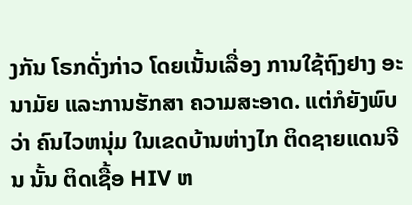ງກັນ ໂຣກດັ່ງກ່າວ ໂດຍເນັ້ນເລື່ອງ ການໃຊ້ຖົງຢາງ ອະນາມັຍ ແລະການຮັກສາ ຄວາມສະອາດ. ແຕ່ກໍຍັງພົບວ່າ ຄົນໄວຫນຸ່ມ ໃນເຂດບ້ານຫ່າງໄກ ຕິດຊາຍແດນຈີນ ນັ້ນ ຕິດເຊື້ອ HIV ຫ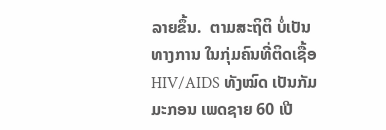ລາຍຂຶ້ນ.  ຕາມສະຖິຕິ ບໍ່ເປັນທາງການ ໃນກຸ່ມຄົນທີ່ຕິດເຊື້ອ HIV/AIDS ທັງໝົດ ເປັນກັມມະກອນ ເພດຊາຍ 60 ເປີ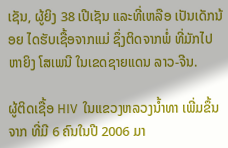ເຊັນ, ຜູ້ຍິງ 38 ເປີເຊັນ ແລະທີ່ເຫລືອ ເປັນເດັກນ້ອຍ ໄດຮັບເຊື້ອຈາກແມ່ ຊຶ່ງຕິດຈາກພໍ່ ທີ່ມັກໄປຫາຍິງ ໂສເພນີ ໃນເຂດຊາຍແດນ ລາວ-ຈີນ.

ຜູ້ຕິດເຊື້ອ HIV  ໃນແຂວງຫລວງນໍ້າທາ ເພີ່ມຂຶ້ນຈາກ ທີ່ມີ 6 ຄົນໃນປີ 2006 ມາ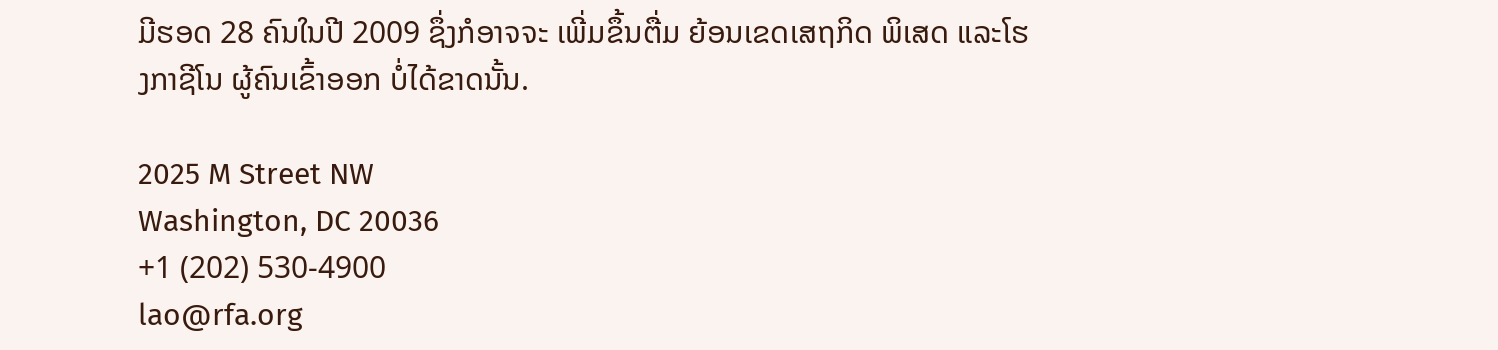ມີຮອດ 28 ຄົນໃນປີ 2009 ຊຶ່ງກໍອາຈຈະ ເພີ່ມຂຶ້ນຕື່ມ ຍ້ອນເຂດເສຖກິດ ພິເສດ ແລະໂຮງກາຊີໂນ ຜູ້ຄົນເຂົ້າອອກ ບໍ່ໄດ້ຂາດນັ້ນ.

2025 M Street NW
Washington, DC 20036
+1 (202) 530-4900
lao@rfa.org